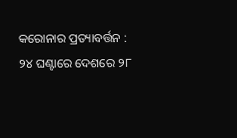କରୋନାର ପ୍ରତ୍ୟାବର୍ତ୍ତନ : ୨୪ ଘଣ୍ଟାରେ ଦେଶରେ ୨୮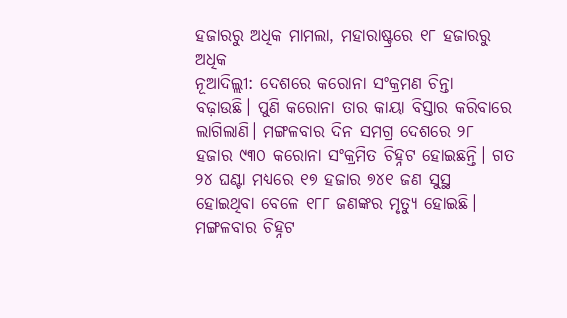ହଜାରରୁ ଅଧିକ ମାମଲା, ମହାରାଷ୍ଟ୍ରରେ ୧୮ ହଜାରରୁ ଅଧିକ
ନୂଆଦିଲ୍ଲୀ: ଦେଶରେ କରୋନା ସଂକ୍ରମଣ ଚିନ୍ତା ବଢ଼ାଉଛି। ପୁଣି କରୋନା ତାର କାୟା ବିସ୍ତାର କରିବାରେ ଲାଗିଲାଣି। ମଙ୍ଗଳବାର ଦିନ ସମଗ୍ର ଦେଶରେ ୨୮ ହଜାର ୯୩୦ କରୋନା ସଂକ୍ରମିତ ଚିହ୍ନଟ ହୋଇଛନ୍ତି। ଗତ ୨୪ ଘଣ୍ଟା ମଧ୍ୟରେ ୧୭ ହଜାର ୭୪୧ ଜଣ ସୁସ୍ଥ ହୋଇଥିବା ବେଳେ ୧୮୮ ଜଣଙ୍କର ମୃତ୍ୟୁ ହୋଇଛି। ମଙ୍ଗଳବାର ଚିହ୍ନଟ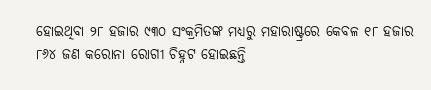ହୋଇଥିବା ୨୮ ହଜାର ୯୩୦ ସଂକ୍ରମିତଙ୍କ ମଧ୍ୟରୁ ମହାରାଷ୍ଟ୍ରରେ କେବଳ ୧୮ ହଜାର ୮୬୪ ଜଣ କରୋନା ରୋଗୀ ଚିହ୍ନଟ ହୋଇଛନ୍ତି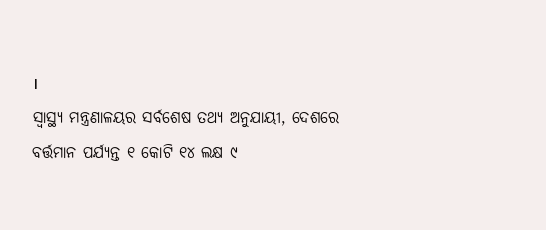।
ସ୍ୱାସ୍ଥ୍ୟ ମନ୍ତ୍ରଣାଳୟର ସର୍ବଶେଷ ତଥ୍ୟ ଅନୁଯାୟୀ, ଦେଶରେ ବର୍ତ୍ତମାନ ପର୍ଯ୍ୟନ୍ତ ୧ କୋଟି ୧୪ ଲକ୍ଷ ୯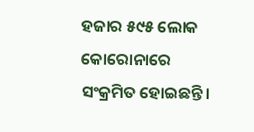ହଜାର ୫୯୫ ଲୋକ କୋରୋନାରେ ସଂକ୍ରମିତ ହୋଇଛନ୍ତି।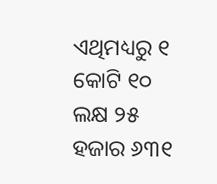ଏଥିମଧ୍ୟରୁ ୧ କୋଟି ୧୦ ଲକ୍ଷ ୨୫ ହଜାର ୬୩୧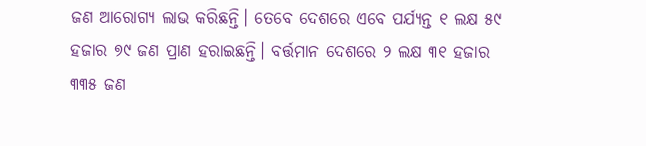ଜଣ ଆରୋଗ୍ୟ ଲାଭ କରିଛନ୍ତି। ତେବେ ଦେଶରେ ଏବେ ପର୍ଯ୍ୟନ୍ତ ୧ ଲକ୍ଷ ୫୯ ହଜାର ୭୯ ଜଣ ପ୍ରାଣ ହରାଇଛନ୍ତି। ବର୍ତ୍ତମାନ ଦେଶରେ ୨ ଲକ୍ଷ ୩୧ ହଜାର ୩୩୫ ଜଣ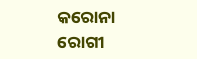କରୋନା ରୋଗୀ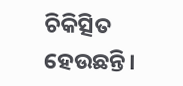ଚିକିତ୍ସିତ ହେଉଛନ୍ତି।